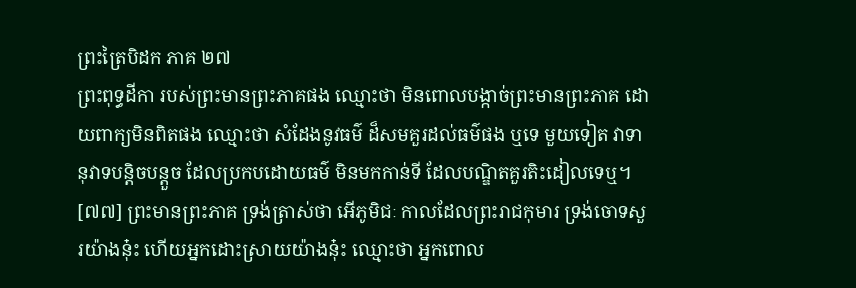ព្រះត្រៃបិដក ភាគ ២៧
ព្រះពុទ្ធដីកា របស់ព្រះមានព្រះភាគផង ឈ្មោះថា មិនពោលបង្កាច់ព្រះមានព្រះភាគ ដោយពាក្យមិនពិតផង ឈ្មោះថា សំដែងនូវធម៌ ដ៏សមគួរដល់ធម៌ផង ឬទេ មួយទៀត វាទានុវាទបន្តិចបន្តួច ដែលប្រកបដោយធម៌ មិនមកកាន់ទី ដែលបណ្ឌិតគួរតិះដៀលទេឬ។
[៧៧] ព្រះមានព្រះភាគ ទ្រង់ត្រាស់ថា អើភូមិជៈ កាលដែលព្រះរាជកុមារ ទ្រង់ចោទសួរយ៉ាងនុ៎ះ ហើយអ្នកដោះស្រាយយ៉ាងនុ៎ះ ឈ្មោះថា អ្នកពោល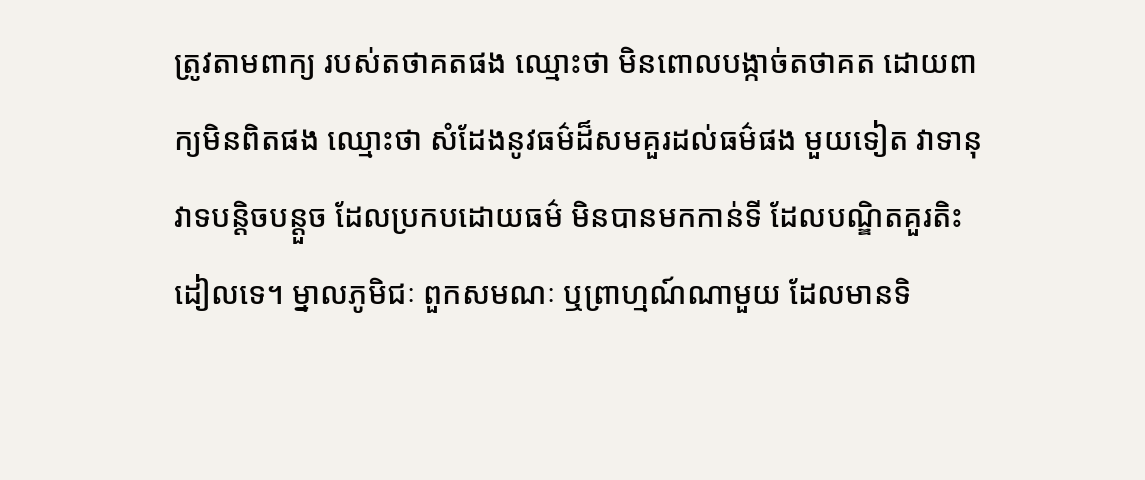ត្រូវតាមពាក្យ របស់តថាគតផង ឈ្មោះថា មិនពោលបង្កាច់តថាគត ដោយពាក្យមិនពិតផង ឈ្មោះថា សំដែងនូវធម៌ដ៏សមគួរដល់ធម៌ផង មួយទៀត វាទានុវាទបន្តិចបន្តួច ដែលប្រកបដោយធម៌ មិនបានមកកាន់ទី ដែលបណ្ឌិតគួរតិះដៀលទេ។ ម្នាលភូមិជៈ ពួកសមណៈ ឬព្រាហ្មណ៍ណាមួយ ដែលមានទិ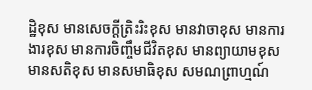ដ្ឋិខុស មានសេចក្តីត្រិះរិះខុស មានវាចាខុស មានការងារខុស មានការចិញ្ចឹមជីវិតខុស មានព្យាយាមខុស មានសតិខុស មានសមាធិខុស សមណព្រាហ្មណ៍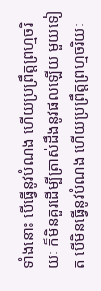ទាំងនោះ បើធ្វើនូវបំណង ហើយប្រព្រឹត្តព្រហ្មចរិយៈ ក៏មិនគួរដើម្បីត្រាស់ដឹងនូវផលឡើយ មួយទៀត បើមិនធ្វើនូវបំណង ហើយប្រព្រឹត្តព្រហ្មចរិយៈ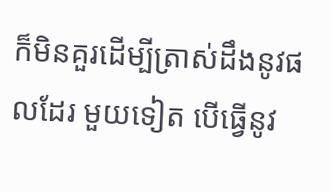ក៏មិនគួរដើម្បីត្រាស់ដឹងនូវផលដែរ មួយទៀត បើធ្វើនូវ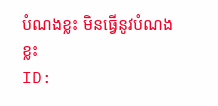បំណងខ្លះ មិនធ្វើនូវបំណងខ្លះ
ID: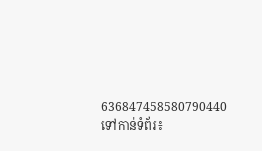636847458580790440
ទៅកាន់ទំព័រ៖